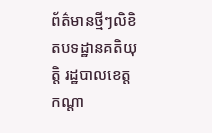ព័ត៌មានថ្មីៗលិខិតបទដ្ឋានគតិយុត្តិ រដ្ឋបាលខេត្តកណ្តា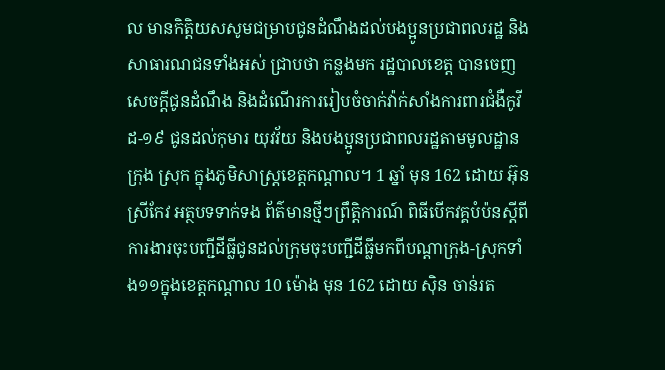ល មានកិត្តិយសសូមជម្រាបជូនដំណឹងដល់បងប្អូនប្រជាពលរដ្ឋ និង សាធារណជនទាំងអស់ ជ្រាបថា កន្លងមក រដ្ឋបាលខេត្ត បានចេញសេចក្តីជូនដំណឹង និងដំណើរការរៀបចំចាក់វ៉ាក់សាំងការពារជំងឺកូវីដ-១៩ ជូនដល់កុមារ យុវវ័យ និងបងប្អូនប្រជាពលរដ្ឋតាមមូលដ្ឋានក្រុង ស្រុក ក្នុងភូមិសាស្ត្រខេត្តកណ្តាល។ 1 ឆ្នាំ មុន 162 ដោយ អ៊ុន ស្រីកែវ អត្ថបទទាក់ទង ព័ត៌មានថ្មីៗព្រឹត្តិការណ៍ ពិធីបើកវគ្គបំប៉នស្តីពីការងារចុះបញ្ជីដីធ្លីជូនដល់ក្រុមចុះបញ្ជីដីធ្លីមកពីបណ្តាក្រុង-ស្រុកទាំង១១ក្នុងខេត្តកណ្តាល 10 ម៉ោង មុន 162 ដោយ ស៊ិន ចាន់រត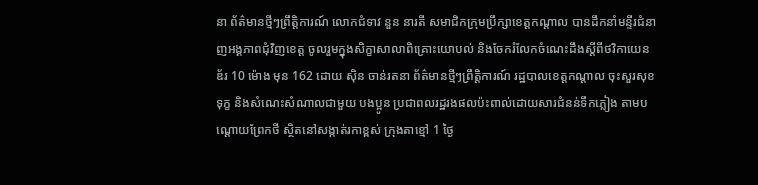នា ព័ត៌មានថ្មីៗព្រឹត្តិការណ៍ លោកជំទាវ នួន នារតី សមាជិកក្រុមប្រឹក្សាខេត្តកណ្ដាល បានដឹកនាំមន្ទីរជំនាញអង្គភាពជុំវិញខេត្ត ចូលរួមក្នុងសិក្ខាសាលាពិគ្រោះយោបល់ និងចែករំលែកចំណេះដឹងស្ដីពីថវិកាយេនឌ័រ 10 ម៉ោង មុន 162 ដោយ ស៊ិន ចាន់រតនា ព័ត៌មានថ្មីៗព្រឹត្តិការណ៍ រដ្ឋបាលខេត្តកណ្តាល ចុះសួរសុខទុក្ខ និងសំណេះសំណាលជាមួយ បងប្អូន ប្រជាពលរដ្ឋរងផលប៉ះពាល់ដោយសារជំនន់ទឹកភ្លៀង តាមបណ្តោយព្រែកថី ស្ថិតនៅសង្កាត់រកាខ្ពស់ ក្រុងតាខ្មៅ 1 ថ្ងៃ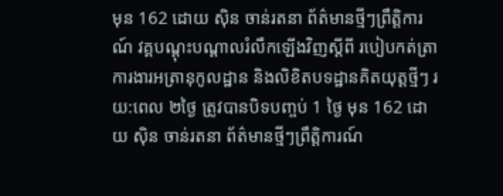មុន 162 ដោយ ស៊ិន ចាន់រតនា ព័ត៌មានថ្មីៗព្រឹត្តិការណ៍ វគ្គបណ្តុះបណ្តាលរំលឹកឡើងវិញស្តីពី របៀបកត់ត្រាការងារអត្រានុកូលដ្ឋាន និងលិខិតបទដ្ឋានគិតយុត្តថ្មីៗ រយ:ពេល ២ថ្ងៃ ត្រូវបានបិទបញ្ចប់ 1 ថ្ងៃ មុន 162 ដោយ ស៊ិន ចាន់រតនា ព័ត៌មានថ្មីៗព្រឹត្តិការណ៍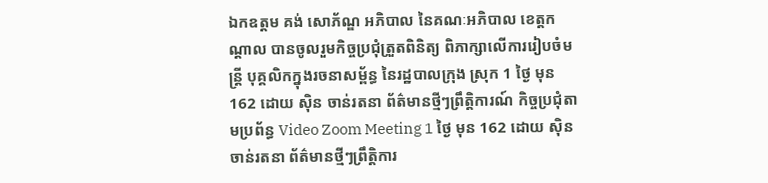ឯកឧត្តម គង់ សោភ័ណ្ឌ អភិបាល នៃគណៈអភិបាល ខេត្តកណ្តាល បានចូលរួមកិច្ចប្រជុំត្រួតពិនិត្យ ពិភាក្សាលើការរៀបចំមន្ត្រី បុគ្គលិកក្នុងរចនាសម្ព័ន្ធ នៃរដ្ឋបាលក្រុង ស្រុក 1 ថ្ងៃ មុន 162 ដោយ ស៊ិន ចាន់រតនា ព័ត៌មានថ្មីៗព្រឹត្តិការណ៍ កិច្ចប្រជុំតាមប្រព័ន្ធ Video Zoom Meeting 1 ថ្ងៃ មុន 162 ដោយ ស៊ិន ចាន់រតនា ព័ត៌មានថ្មីៗព្រឹត្តិការ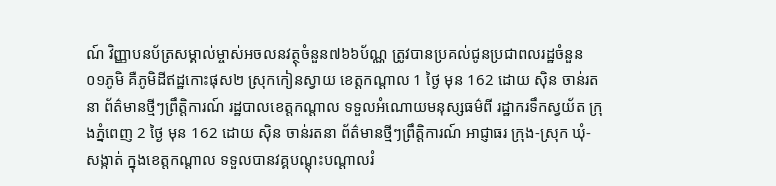ណ៍ វិញ្ញាបនប័ត្រសម្គាល់ម្ចាស់អចលនវត្ថុចំនួន៧៦៦ប័ណ្ណ ត្រូវបានប្រគល់ជូនប្រជាពលរដ្ឋចំនួន ០១ភូមិ គឺភូមិដីឥដ្ឋកោះផុស២ ស្រុកកៀនស្វាយ ខេត្តកណ្តាល 1 ថ្ងៃ មុន 162 ដោយ ស៊ិន ចាន់រតនា ព័ត៌មានថ្មីៗព្រឹត្តិការណ៍ រដ្ឋបាលខេត្តកណ្ដាល ទទួលអំណោយមនុស្សធម៌ពី រដ្ឋាករទឹកស្វយ័ត ក្រុងភ្នំពេញ 2 ថ្ងៃ មុន 162 ដោយ ស៊ិន ចាន់រតនា ព័ត៌មានថ្មីៗព្រឹត្តិការណ៍ អាជ្ញាធរ ក្រុង-ស្រុក ឃុំ-សង្កាត់ ក្នុងខេត្តកណ្តាល ទទួលបានវគ្គបណ្តុះបណ្តាលរំ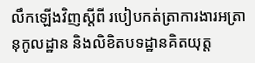លឹកឡើងវិញស្តីពី របៀបកត់ត្រាការងារអត្រានុកូលដ្ឋាន និងលិខិតបទដ្ឋានគិតយុត្ត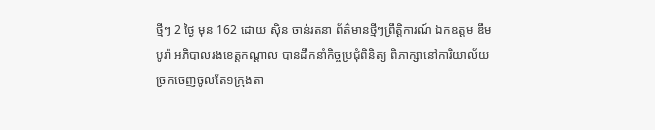ថ្មីៗ 2 ថ្ងៃ មុន 162 ដោយ ស៊ិន ចាន់រតនា ព័ត៌មានថ្មីៗព្រឹត្តិការណ៍ ឯកឧត្តម ឌឹម បូរ៉ា អភិបាលរងខេត្តកណ្តាល បានដឹកនាំកិច្ចប្រជុំពិនិត្យ ពិភាក្សានៅការិយាល័យច្រកចេញចូលតែ១ក្រុងតា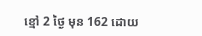ខ្មៅ 2 ថ្ងៃ មុន 162 ដោយ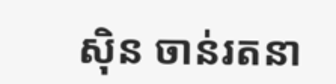ស៊ិន ចាន់រតនា